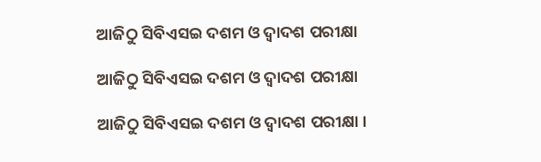ଆଜିଠୁ ସିବିଏସଇ ଦଶମ ଓ ଦ୍ୱାଦଶ ପରୀକ୍ଷା

ଆଜିଠୁ ସିବିଏସଇ ଦଶମ ଓ ଦ୍ୱାଦଶ ପରୀକ୍ଷା

ଆଜିଠୁ ସିବିଏସଇ ଦଶମ ଓ ଦ୍ୱାଦଶ ପରୀକ୍ଷା ।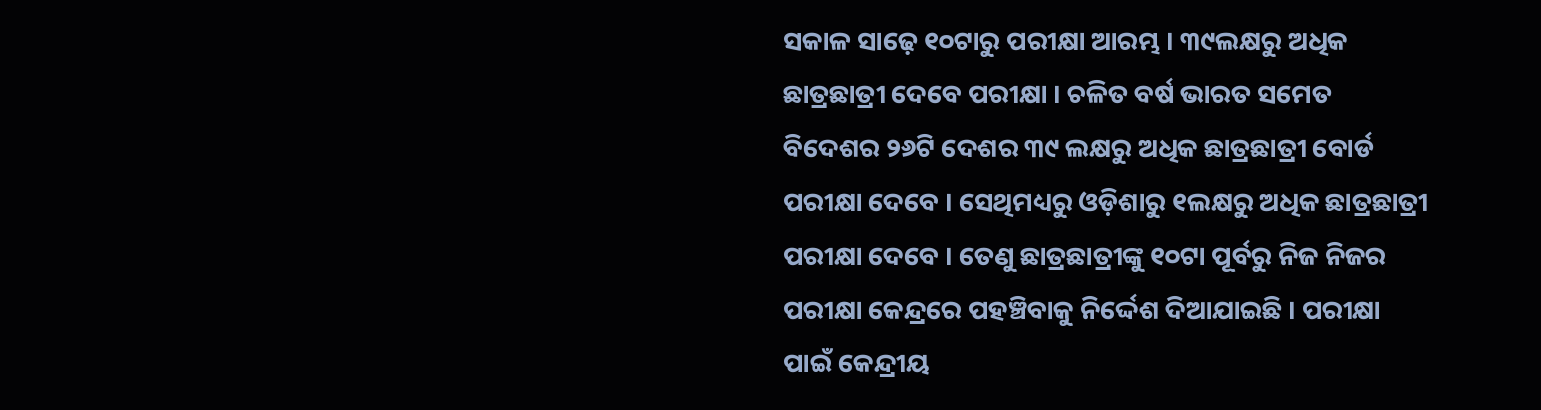ସକାଳ ସାଢ଼େ ୧୦ଟାରୁ ପରୀକ୍ଷା ଆରମ୍ଭ । ୩୯ଲକ୍ଷରୁ ଅଧିକ ଛାତ୍ରଛାତ୍ରୀ ଦେବେ ପରୀକ୍ଷା । ଚଳିତ ବର୍ଷ ଭାରତ ସମେତ ବିଦେଶର ୨୬ଟି ଦେଶର ୩୯ ଲକ୍ଷରୁ ଅଧିକ ଛାତ୍ରଛାତ୍ରୀ ବୋର୍ଡ ପରୀକ୍ଷା ଦେବେ । ସେଥିମଧ୍ୟରୁ ଓଡ଼ିଶାରୁ ୧ଲକ୍ଷରୁ ଅଧିକ ଛାତ୍ରଛାତ୍ରୀ ପରୀକ୍ଷା ଦେବେ । ତେଣୁ ଛାତ୍ରଛାତ୍ରୀଙ୍କୁ ୧୦ଟା ପୂର୍ବରୁ ନିଜ ନିଜର ପରୀକ୍ଷା କେନ୍ଦ୍ରରେ ପହଞ୍ଚିବାକୁ ନିର୍ଦ୍ଦେଶ ଦିଆଯାଇଛି । ପରୀକ୍ଷା ପାଇଁ କେନ୍ଦ୍ରୀୟ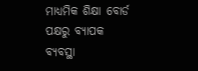ମାଧ୍ୟମିକ ଶିକ୍ଷା ବୋର୍ଡ ପକ୍ଷରୁ ବ୍ୟାପକ ବ୍ୟବସ୍ଥା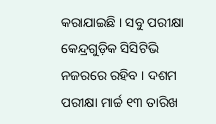କରାଯାଇଛି । ସବୁ ପରୀକ୍ଷା କେନ୍ଦ୍ରଗୁଡ଼ିକ ସିସିଟିଭି ନଜରରେ ରହିବ । ଦଶମ ପରୀକ୍ଷା ମାର୍ଚ୍ଚ ୧୩ ତାରିଖ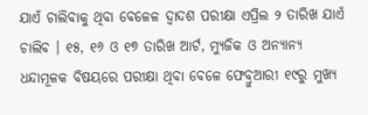ଯାଏଁ ଚାଲିବାକୁ ଥିବା ବେଳେଳ ଦ୍ୱାଦଶ ପରୀକ୍ଷା ଏପ୍ରିଲ ୨ ତାରିଖ ଯାଏଁ ଚାଲିବ । ୧୫, ୧୬ ଓ ୧୭ ତାରିଖ ଆର୍ଟ, ମ୍ୟୁଜିକ ଓ ଅନ୍ୟାନ୍ୟ ଧନ୍ଦାମୂଳକ ବିଷୟରେ ପରୀକ୍ଷା ଥିବା ବେଳେ ଫେବ୍ରୁଆରୀ ୧୯ରୁ ମୁଖ୍ୟ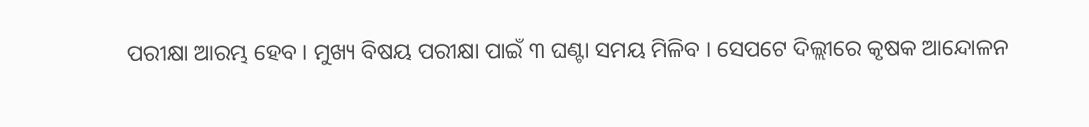ପରୀକ୍ଷା ଆରମ୍ଭ ହେବ । ମୁଖ୍ୟ ବିଷୟ ପରୀକ୍ଷା ପାଇଁ ୩ ଘଣ୍ଟା ସମୟ ମିଳିବ । ସେପଟେ ଦିଲ୍ଲୀରେ କୃଷକ ଆନ୍ଦୋଳନ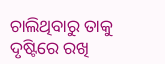ଚାଲିଥିବାରୁ ତାକୁ ଦୃଷ୍ଟିରେ ରଖି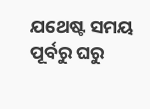ଯଥେଷ୍ଟ ସମୟ ପୂର୍ବରୁ ଘରୁ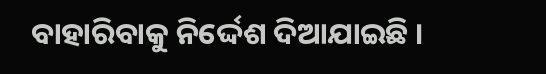ବାହାରିବାକୁ ନିର୍ଦ୍ଦେଶ ଦିଆଯାଇଛି ।